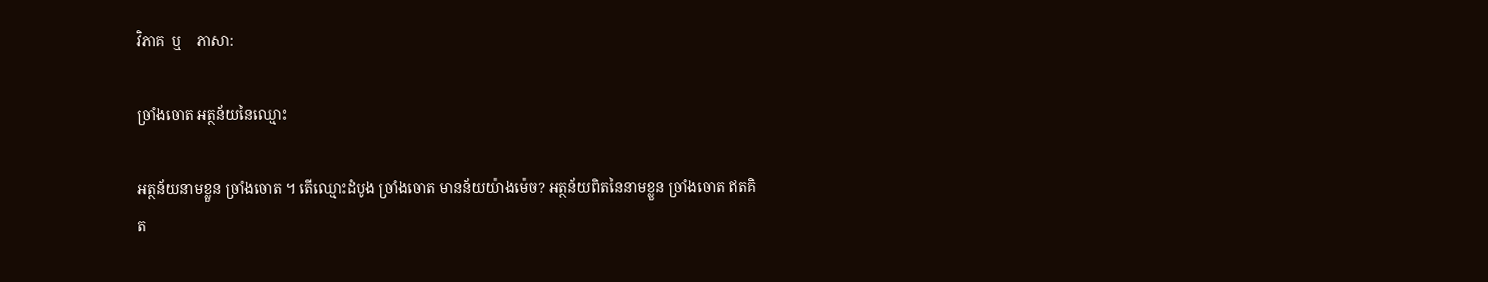វិភាគ  ឬ    ភាសា:

ច្រាំងចោត អត្ថន័យនៃឈ្មោះ

អត្ថន័យនាមខ្លួន ច្រាំងចោត ។ តើឈ្មោះដំបូង ច្រាំងចោត មានន័យយ៉ាងម៉េច? អត្ថន័យពិតនៃនាមខ្លួន ច្រាំងចោត ឥតគិត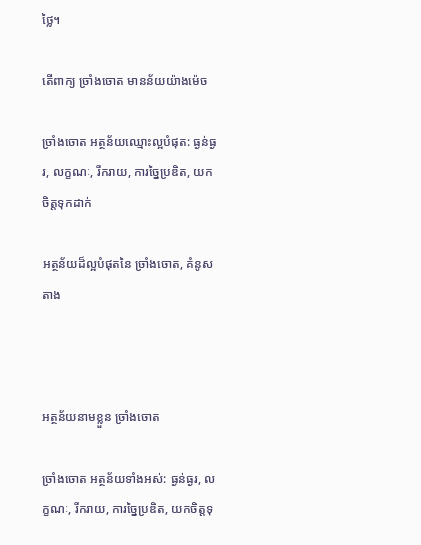ថ្លៃ។

តើពាក្យ ច្រាំងចោត មានន័យយ៉ាងម៉េច

ច្រាំងចោត អត្ថន័យឈ្មោះល្អបំផុត: ធ្ងន់ធ្ងរ, លក្ខណៈ, រីករាយ, ការច្នៃប្រឌិត, យកចិត្តទុកដាក់

អត្ថន័យដ៏ល្អបំផុតនៃ ច្រាំងចោត, គំនូសតាង



អត្ថន័យនាមខ្លួន ច្រាំងចោត

ច្រាំងចោត អត្ថន័យទាំងអស់: ធ្ងន់ធ្ងរ, លក្ខណៈ, រីករាយ, ការច្នៃប្រឌិត, យកចិត្តទុ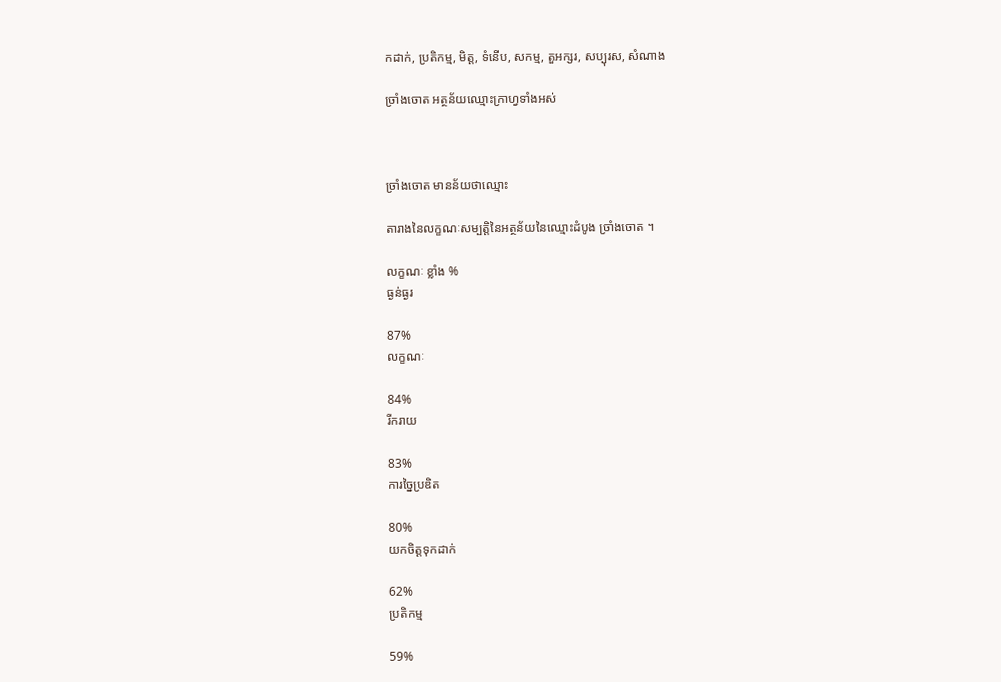កដាក់, ប្រតិកម្ម, មិត្ត, ទំនើប, សកម្ម, តួអក្សរ, សប្បុរស, សំណាង

ច្រាំងចោត អត្ថន័យឈ្មោះក្រាហ្វទាំងអស់



ច្រាំងចោត មានន័យថាឈ្មោះ

តារាងនៃលក្ខណៈសម្បត្តិនៃអត្ថន័យនៃឈ្មោះដំបូង ច្រាំងចោត ។

លក្ខណៈ ខ្លាំង %
ធ្ងន់ធ្ងរ

87%
លក្ខណៈ

84%
រីករាយ

83%
ការច្នៃប្រឌិត

80%
យកចិត្តទុកដាក់

62%
ប្រតិកម្ម

59%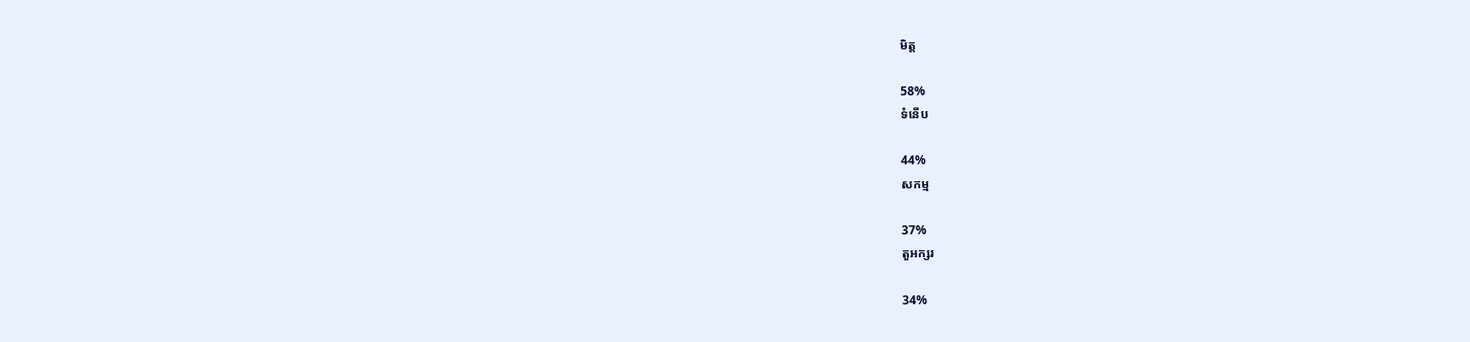មិត្ត

58%
ទំនើប

44%
សកម្ម

37%
តួអក្សរ

34%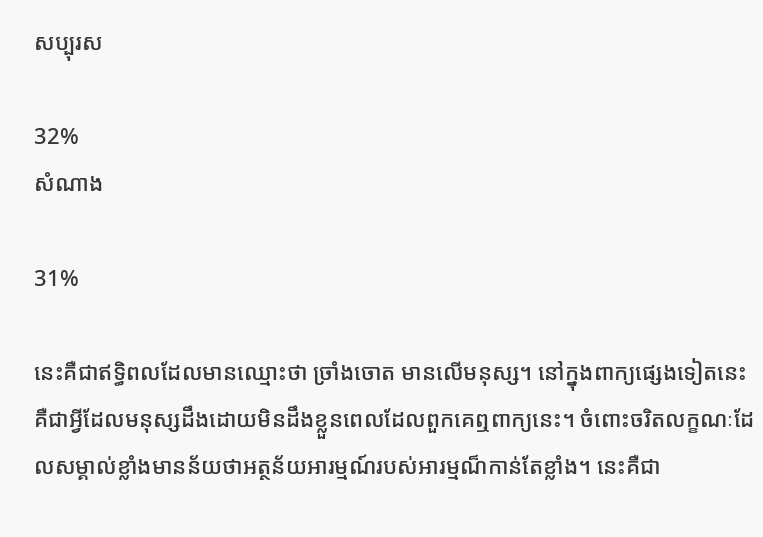សប្បុរស

32%
សំណាង

31%

នេះគឺជាឥទ្ធិពលដែលមានឈ្មោះថា ច្រាំងចោត មានលើមនុស្ស។ នៅក្នុងពាក្យផ្សេងទៀតនេះគឺជាអ្វីដែលមនុស្សដឹងដោយមិនដឹងខ្លួនពេលដែលពួកគេឮពាក្យនេះ។ ចំពោះចរិតលក្ខណៈដែលសម្គាល់ខ្លាំងមានន័យថាអត្ថន័យអារម្មណ៍របស់អារម្មណ៏កាន់តែខ្លាំង។ នេះគឺជា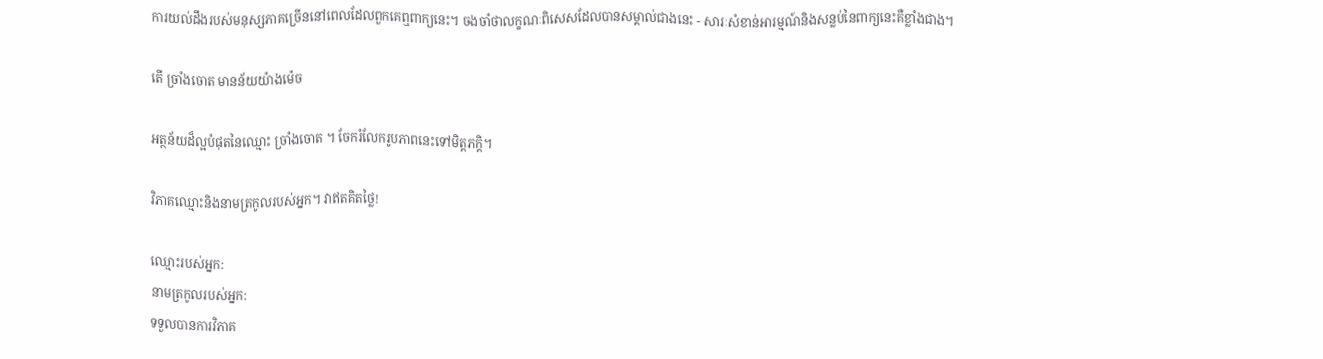ការយល់ដឹងរបស់មនុស្សភាគច្រើននៅពេលដែលពួកគេឮពាក្យនេះ។ ចងចាំថាលក្ខណៈពិសេសដែលបានសម្គាល់ជាងនេះ - សារៈសំខាន់អារម្មណ៍និងសន្លប់នៃពាក្យនេះគឺខ្លាំងជាង។

តើ ច្រាំងចោត មានន័យយ៉ាងម៉េច

អត្ថន័យដ៏ល្អបំផុតនៃឈ្មោះ ច្រាំងចោត ។ ចែករំលែករូបភាពនេះទៅមិត្តភក្តិ។

វិភាគឈ្មោះនិងនាមត្រកូលរបស់អ្នក។ វាឥតគិតថ្លៃ!

ឈ្មោះរបស់អ្នក:
នាមត្រកូលរបស់អ្នក:
ទទួលបានការវិភាគ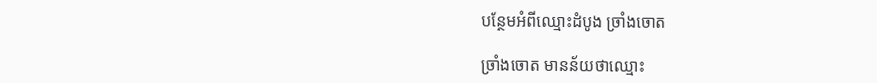បន្ថែមអំពីឈ្មោះដំបូង ច្រាំងចោត

ច្រាំងចោត មានន័យថាឈ្មោះ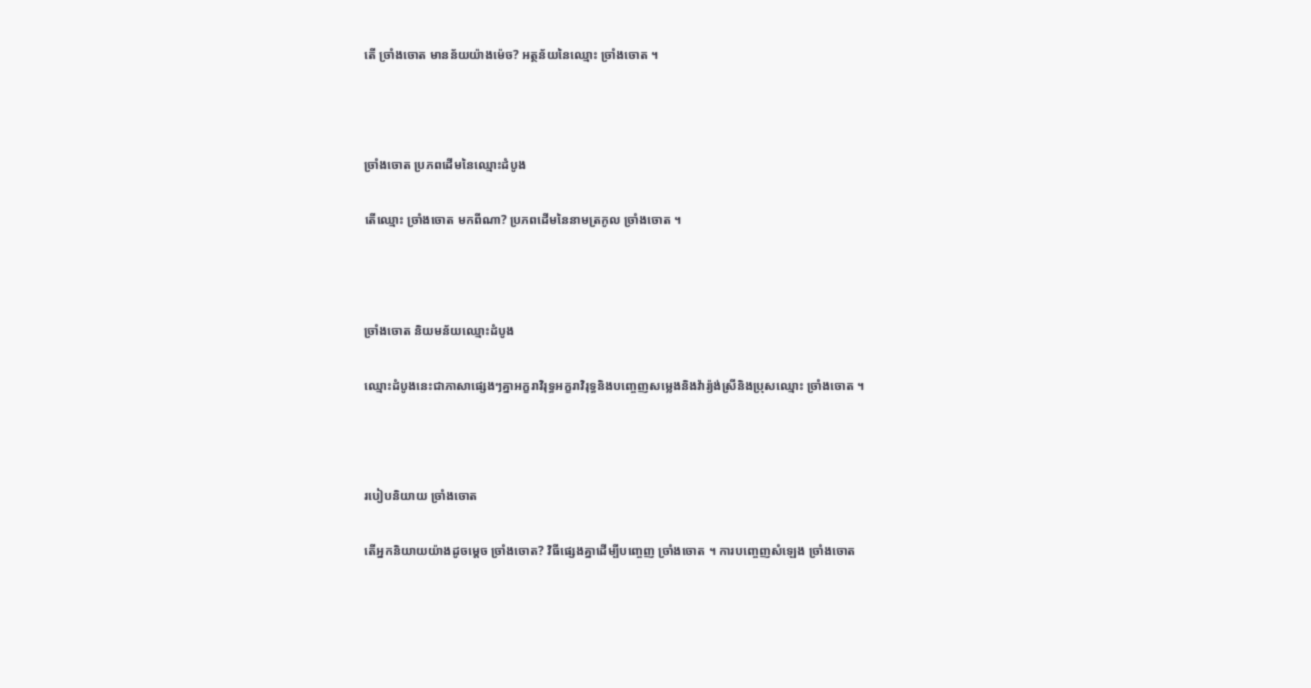តើ ច្រាំងចោត មានន័យយ៉ាងម៉េច? អត្ថន័យនៃឈ្មោះ ច្រាំងចោត ។



ច្រាំងចោត ប្រភពដើមនៃឈ្មោះដំបូង

តើឈ្មោះ ច្រាំងចោត មកពីណា? ប្រភពដើមនៃនាមត្រកូល ច្រាំងចោត ។



ច្រាំងចោត និយមន័យឈ្មោះដំបូង

ឈ្មោះដំបូងនេះជាភាសាផ្សេងៗគ្នាអក្ខរាវិរុទ្ធអក្ខរាវិរុទ្ធនិងបញ្ចេញសម្លេងនិងវ៉ារ្យ៉ង់ស្រីនិងប្រុសឈ្មោះ ច្រាំងចោត ។



របៀបនិយាយ ច្រាំងចោត

តើអ្នកនិយាយយ៉ាងដូចម្តេច ច្រាំងចោត? វិធីផ្សេងគ្នាដើម្បីបញ្ចេញ ច្រាំងចោត ។ ការបញ្ចេញសំឡេង ច្រាំងចោត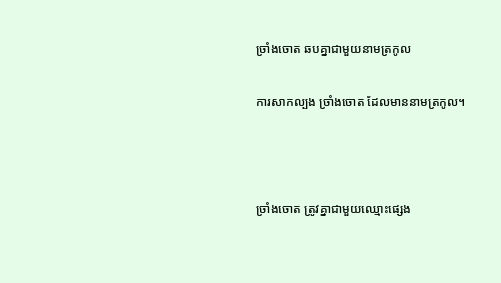ច្រាំងចោត ឆបគ្នាជាមួយនាមត្រកូល

ការសាកល្បង ច្រាំងចោត ដែលមាននាមត្រកូល។



ច្រាំងចោត ត្រូវគ្នាជាមួយឈ្មោះផ្សេង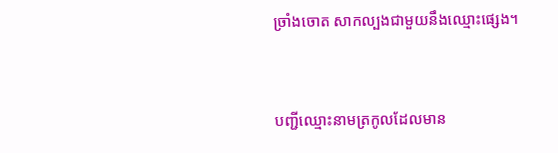ច្រាំងចោត សាកល្បងជាមួយនឹងឈ្មោះផ្សេង។



បញ្ជីឈ្មោះនាមត្រកូលដែលមាន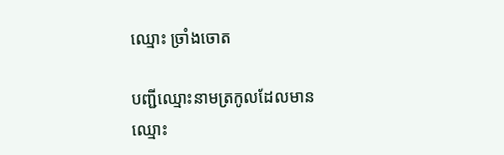ឈ្មោះ ច្រាំងចោត

បញ្ជីឈ្មោះនាមត្រកូលដែលមានឈ្មោះ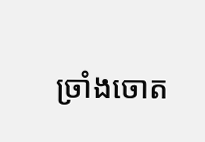ច្រាំងចោត